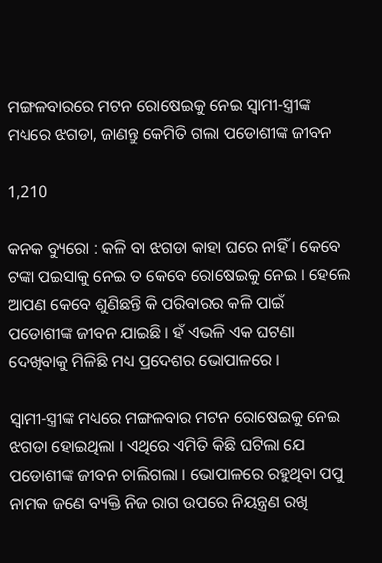ମଙ୍ଗଳବାରରେ ମଟନ ରୋଷେଇକୁ ନେଇ ସ୍ୱାମୀ-ସ୍ତ୍ରୀଙ୍କ ମଧ୍ୟରେ ଝଗଡା, ଜାଣନ୍ତୁ କେମିତି ଗଲା ପଡୋଶୀଙ୍କ ଜୀବନ

1,210

କନକ ବ୍ୟୁରୋ : କଳି ବା ଝଗଡା କାହା ଘରେ ନାହିଁ । କେବେ ଟଙ୍କା ପଇସାକୁ ନେଇ ତ କେବେ ରୋଷେଇକୁ ନେଇ । ହେଲେ ଆପଣ କେବେ ଶୁଣିଛନ୍ତି କି ପରିବାରର କଳି ପାଇଁ ପଡୋଶୀଙ୍କ ଜୀବନ ଯାଇଛି । ହଁ ଏଭଳି ଏକ ଘଟଣା ଦେଖିବାକୁ ମିଳିଛି ମଧ୍ୟ ପ୍ରଦେଶର ଭୋପାଳରେ ।

ସ୍ୱାମୀ-ସ୍ତ୍ରୀଙ୍କ ମଧ୍ୟରେ ମଙ୍ଗଳବାର ମଟନ ରୋଷେଇକୁ ନେଇ ଝଗଡା ହୋଇଥିଲା । ଏଥିରେ ଏମିତି କିଛି ଘଟିଲା ଯେ ପଡୋଶୀଙ୍କ ଜୀବନ ଚାଲିଗଲା । ଭୋପାଳରେ ରହୁଥିବା ପପୁ ନାମକ ଜଣେ ବ୍ୟକ୍ତି ନିଜ ରାଗ ଉପରେ ନିୟନ୍ତ୍ରଣ ରଖି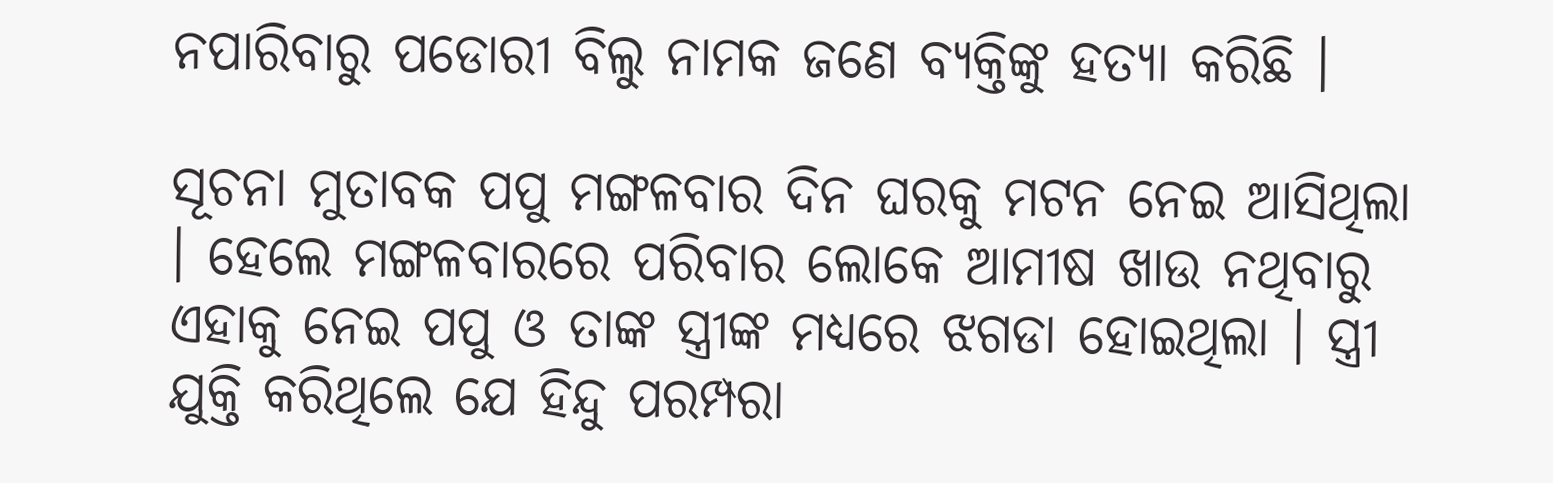ନପାରିବାରୁ ପଡୋରୀ ବିଲୁ ନାମକ ଜଣେ ବ୍ୟକ୍ତିଙ୍କୁ ହତ୍ୟା କରିଛି ।

ସୂଚନା ମୁତାବକ ପପୁ ମଙ୍ଗଳବାର ଦିନ ଘରକୁ ମଟନ ନେଇ ଆସିଥିଲା । ହେଲେ ମଙ୍ଗଳବାରରେ ପରିବାର ଲୋକେ ଆମୀଷ ଖାଉ ନଥିବାରୁ ଏହାକୁ ନେଇ ପପୁ ଓ ତାଙ୍କ ସ୍ତ୍ରୀଙ୍କ ମଧ୍ୟରେ ଝଗଡା ହୋଇଥିଲା । ସ୍ତ୍ରୀ ଯୁକ୍ତି କରିଥିଲେ ଯେ ହିନ୍ଦୁ ପରମ୍ପରା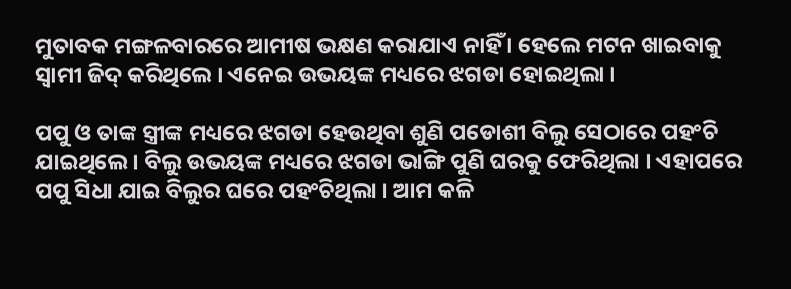ମୁତାବକ ମଙ୍ଗଳବାରରେ ଆମୀଷ ଭକ୍ଷଣ କରାଯାଏ ନାହିଁ । ହେଲେ ମଟନ ଖାଇବାକୁ ସ୍ୱାମୀ ଜିଦ୍ କରିଥିଲେ । ଏନେଇ ଉଭୟଙ୍କ ମଧ୍ୟରେ ଝଗଡା ହୋଇଥିଲା ।

ପପୁ ଓ ତାଙ୍କ ସ୍ତ୍ରୀଙ୍କ ମଧ୍ୟରେ ଝଗଡା ହେଉଥିବା ଶୁଣି ପଡୋଶୀ ବିଲୁ ସେଠାରେ ପହଂଚି ଯାଇଥିଲେ । ବିଲୁ ଉଭୟଙ୍କ ମଧ୍ୟରେ ଝଗଡା ଭାଙ୍ଗି ପୁଣି ଘରକୁ ଫେରିଥିଲା । ଏହାପରେ ପପୁ ସିଧା ଯାଇ ବିଲୁର ଘରେ ପହଂଚିଥିଲା । ଆମ କଳି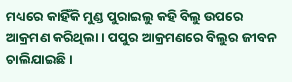ମଧ୍ୟରେ କାହିଁକି ମୁଣ୍ଡ ପୁରାଇଲୁ କହି ବିଲୁ ଉପରେ ଆକ୍ରମଣ କରିଥିଲା । ପପୁର ଆକ୍ରମଣରେ ବିଲୁର ଜୀବନ ଚାଲିଯାଇଛି ।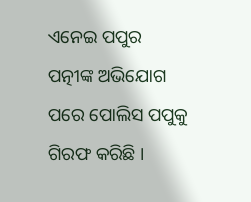ଏନେଇ ପପୁର ପତ୍ନୀଙ୍କ ଅଭିଯୋଗ ପରେ ପୋଲିସ ପପୁକୁ ଗିରଫ କରିଛି ।